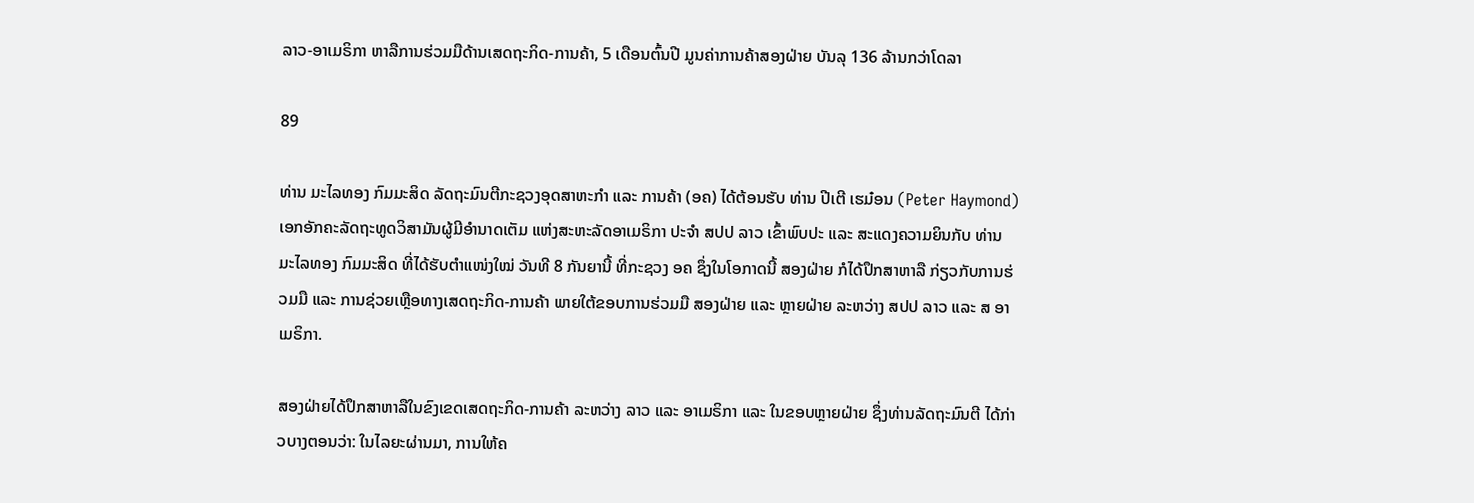ລາວ-ອາເມຣິກາ ຫາລືການຮ່ວມມືດ້ານເສດຖະກິດ-ການຄ້າ, 5 ເດືອນຕົ້ນປີ ມູນຄ່າການຄ້າສອງຝ່າຍ ບັນລຸ 136 ລ້ານກວ່າໂດລາ

89

ທ່ານ ມະໄລທອງ ກົມມະສິດ ລັດຖະມົນຕີກະຊວງອຸດສາຫະກຳ ແລະ ການຄ້າ (ອຄ) ໄດ້ຕ້ອນຮັບ ທ່ານ ປີເຕີ ເຮມ໋ອນ (Peter Haymond) ເອກອັກຄະລັດຖະທູດວິສາມັນຜູ້ມີອຳນາດເຕັມ ແຫ່ງສະຫະລັດອາເມຣິກາ ປະຈໍາ ສປປ ລາວ ເຂົ້າພົບປະ ແລະ ສະແດງຄວາມຍິນກັບ ທ່ານ ມະໄລທອງ ກົມມະສິດ ທີ່ໄດ້ຮັບຕຳແໜ່ງໃໝ່ ວັນທີ 8 ກັນຍານີ້ ທີ່ກະຊວງ ອຄ ຊຶ່ງໃນໂອກາດນີ້ ສອງຝ່າຍ ກໍໄດ້ປຶກສາຫາລື ກ່ຽວກັບການຮ່ວມມື ແລະ ການຊ່ວຍເຫຼືອທາງເສດຖະກິດ-ການຄ້າ ພາຍໃຕ້ຂອບການຮ່ວມມື ສອງຝ່າຍ ແລະ ຫຼາຍຝ່າຍ ລະຫວ່າງ ສປປ ລາວ ແລະ ສ ອາເມຣິກາ.

ສອງຝ່າຍໄດ້ປຶກສາຫາລືໃນຂົງເຂດເສດຖະກິດ-ການຄ້າ ລະຫວ່າງ ລາວ ແລະ ອາເມຣິກາ ແລະ ໃນຂອບຫຼາຍຝ່າຍ ຊຶ່ງທ່ານລັດຖະມົນຕີ ໄດ້ກ່າວບາງຕອນວ່າ: ໃນໄລຍະຜ່ານມາ, ການໃຫ້ຄ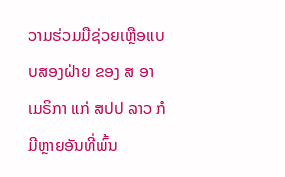ວາມຮ່ວມມືຊ່ວຍເຫຼືອແບບສອງຝ່າຍ ຂອງ ສ ອາເມຣິກາ ແກ່ ສປປ ລາວ ກໍມີຫຼາຍອັນທີ່ພົ້ນ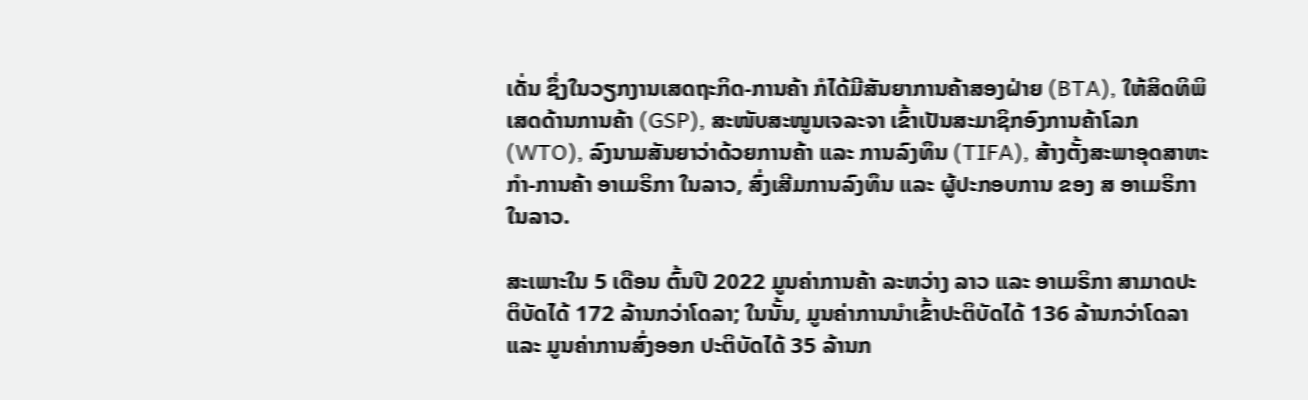ເດັ່ນ ຊຶ່ງໃນວຽກງານເສດຖະກິດ-ການຄ້າ ກໍໄດ້ມີສັນຍາການຄ້າສອງຝ່າຍ (BTA), ໃຫ້ສິດທິພິເສດດ້ານການຄ້າ (GSP), ສະໜັບສະໜູນເຈລະຈາ ເຂົ້າເປັນສະມາຊິກອົງການຄ້າໂລກ (WTO), ລົງນາມສັນຍາວ່າດ້ວຍການຄ້າ ແລະ ການລົງທຶນ (TIFA), ສ້າງຕັ້ງສະພາອຸດສາຫະກຳ-ການຄ້າ ອາເມຣິກາ ໃນລາວ, ສົ່ງເສີມການລົງທຶນ ແລະ ຜູ້ປະກອບການ ຂອງ ສ ອາເມຣິກາ ໃນລາວ.

ສະເພາະໃນ 5 ເດືອນ ຕົ້ນປີ 2022 ມູນຄ່າການຄ້າ ລະຫວ່າງ ລາວ ແລະ ອາເມຣິກາ ສາມາດປະຕິບັດໄດ້ 172 ລ້ານກວ່າໂດລາ; ໃນນັ້ນ, ມູນຄ່າການນໍາເຂົ້າປະຕິບັດໄດ້ 136 ລ້ານກວ່າໂດລາ ແລະ ມູນຄ່າການສົ່ງອອກ ປະຕິບັດໄດ້ 35 ລ້ານກ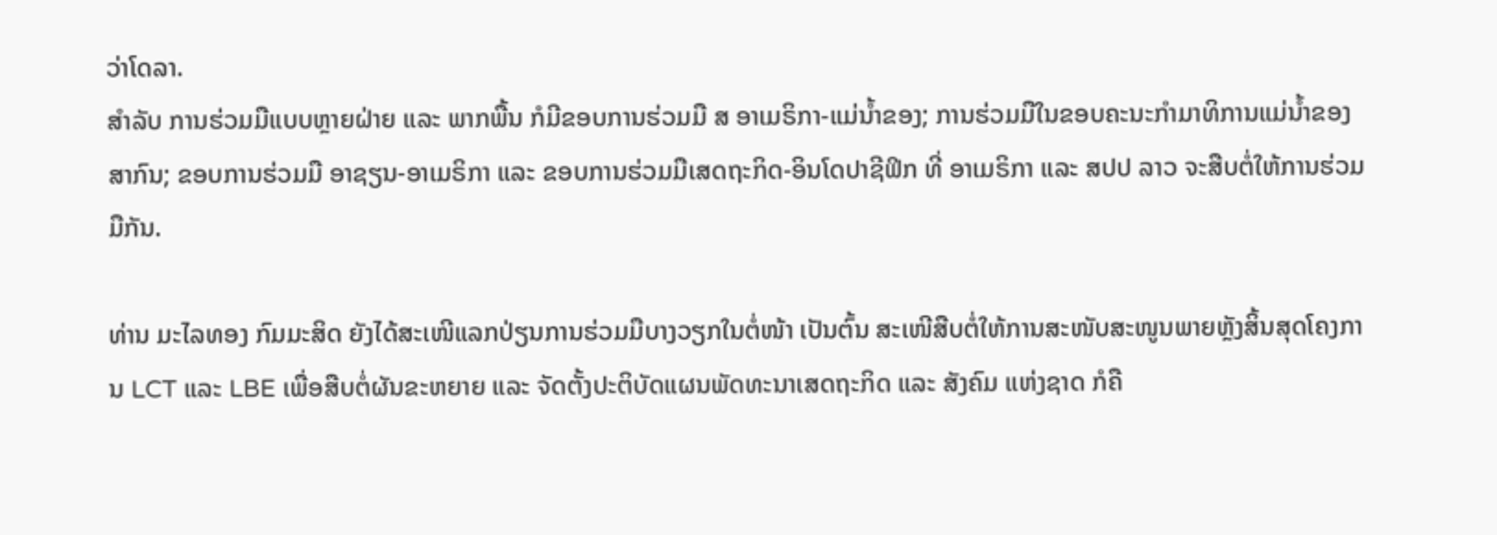ວ່າໂດລາ.
ສຳລັບ ການຮ່ວມມືແບບຫຼາຍຝ່າຍ ແລະ ພາກພື້ນ ກໍມີຂອບການຮ່ວມມື ສ ອາເມຣິກາ-ແມ່ນໍ້າຂອງ; ການຮ່ວມມືໃນຂອບຄະນະກຳມາທິການແມ່ນ້ຳຂອງສາກົນ; ຂອບການຮ່ວມມື ອາຊຽນ-ອາເມຣິກາ ແລະ ຂອບການຮ່ວມມືເສດຖະກິດ-ອິນໂດປາຊີຟິກ ທີ່ ອາເມຣິກາ ແລະ ສປປ ລາວ ຈະສືບຕໍ່ໃຫ້ການຮ່ວມມືກັນ.

ທ່ານ ມະໄລທອງ ກົມມະສິດ ຍັງໄດ້ສະເໜີແລກປ່ຽນການຮ່ວມມືບາງວຽກໃນຕໍ່ໜ້າ ເປັນຕົ້ນ ສະເໜີສືບຕໍ່ໃຫ້ການສະໜັບສະໜູນພາຍຫຼັງສິ້ນສຸດໂຄງການ LCT ແລະ LBE ເພື່ອສືບຕໍ່ຜັນຂະຫຍາຍ ແລະ ຈັດຕັ້ງປະຕິບັດແຜນພັດທະນາເສດຖະກິດ ແລະ ສັງຄົມ ແຫ່ງຊາດ ກໍຄື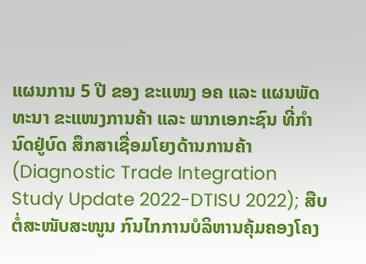ແຜນການ 5 ປີ ຂອງ ຂະແໜງ ອຄ ແລະ ແຜນພັດທະນາ ຂະແໜງການຄ້າ ແລະ ພາກເອກະຊົນ ທີ່ກໍານົດຢູ່ບົດ ສຶກສາເຊື່ອມໂຍງດ້ານການຄ້າ (Diagnostic Trade Integration Study Update 2022-DTISU 2022); ສືບຕໍ່ສະໜັບສະໜູນ ກົນໄກການບໍລິຫານຄຸ້ມຄອງໂຄງ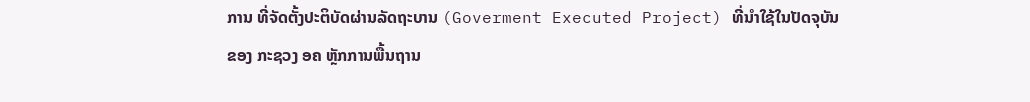ການ ທີ່ຈັດຕັ້ງປະຕິບັດຜ່ານລັດຖະບານ (Goverment Executed Project) ທີ່ນຳໃຊ້ໃນປັດຈຸບັນຂອງ ກະຊວງ ອຄ ຫຼັກການພື້ນຖານ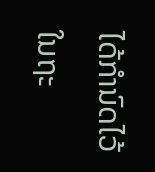ໄດ້ກໍານົດໄວ້ໃນຖະ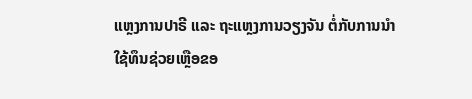ແຫຼງການປາຣີ ແລະ ຖະແຫຼງການວຽງຈັນ ຕໍ່ກັບການນໍາໃຊ້ທຶນຊ່ວຍເຫຼືອຂອ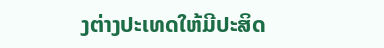ງຕ່າງປະເທດໃຫ້ມີປະສິດ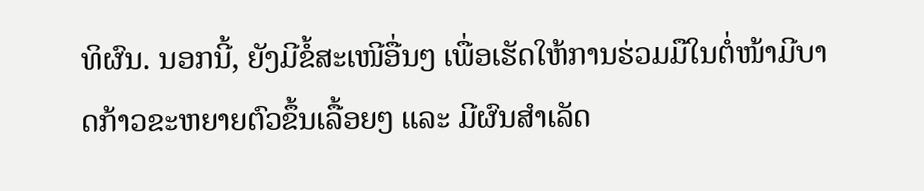ທິຜົນ. ນອກນີ້, ຍັງມີຂໍ້ສະເໜີອື່ນໆ ເພື່ອເຮັດໃຫ້ການຮ່ວມມືໃນຕໍ່ໜ້າມີບາດກ້າວຂະຫຍາຍຕົວຂຶ້ນເລື້ອຍໆ ແລະ ມີຜົນສຳເລັດ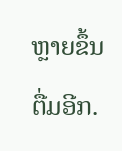ຫຼາຍຂຶ້ນຕື່ມອີກ.